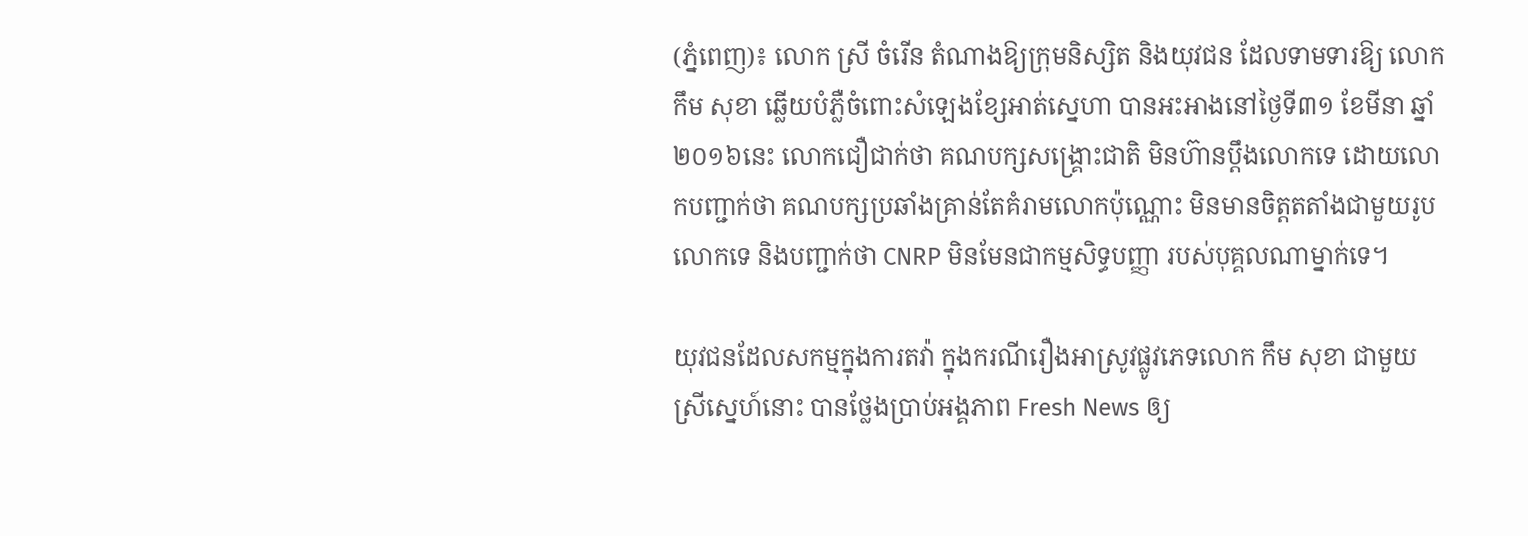(ភ្នំពេញ)៖ លោក ស្រី ចំរើន តំណាងឱ្យក្រុមនិស្សិត និងយុវជន ដែលទាមទារឱ្យ លោក កឹម សុខា ឆ្លើយបំភ្លឺចំពោះសំឡេងខ្សែអាត់ស្នេហា បានអះអាងនៅថ្ងៃទី៣១ ខែមីនា ឆ្នាំ២០១៦នេះ លោកជឿជាក់ថា គណបក្សសង្គ្រោះជាតិ មិនហ៊ានប្តឹងលោកទេ ដោយលោកបញ្ជាក់ថា គណបក្សប្រឆាំងគ្រាន់តែគំរាមលោកប៉ុណ្ណោះ មិនមានចិត្តតតាំងជាមួយរូបលោកទេ និងបញ្ជាក់ថា CNRP មិនមែនជាកម្មសិទ្ធបញ្ញា របស់បុគ្គលណាម្នាក់ទេ។

យុវជនដែលសកម្មក្នុងការតវ៉ា ក្នុងករណីរឿងអាស្រូវផ្លូវភេទលោក កឹម សុខា ជាមួយស្រីស្នេហ៍នោះ បានថ្លែងប្រាប់អង្គភាព Fresh News ឲ្យ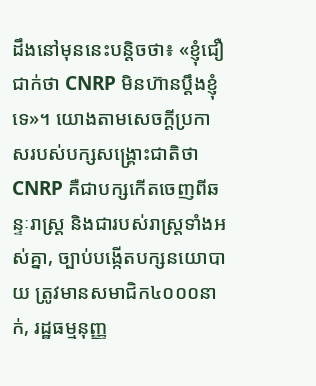ដឹងនៅមុននេះបន្តិចថា៖ «ខ្ញុំជឿជាក់ថា CNRP មិនហ៊ានប្តឹងខ្ញុំទេ»។ យោងតាមសេចក្តីប្រកាសរបស់បក្សសង្គ្រោះជាតិថា CNRP គឺជាបក្សកើតចេញពីឆន្ទៈរាស្រ្ត និងជារបស់រាស្រ្តទាំងអស់គ្នា, ច្បាប់បង្កើតបក្សនយោបាយ ត្រូវមានសមាជិក៤០០០នាក់, រដ្ឋធម្មនុញ្ញ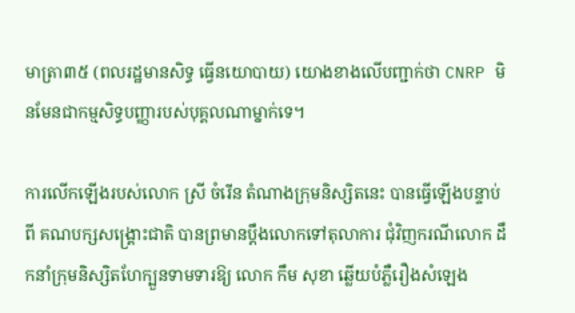មាត្រា៣៥ (ពលរដ្ឋមានសិទ្ធ ធ្វើនយោបាយ) យោងខាងលើបញ្ជាក់ថា CNRP មិនមែនជាកម្មសិទ្ធបញ្ញារបស់បុគ្គលណាម្នាក់ទេ។

ការលើកឡើងរបស់លោក ស្រី ចំរើន តំណាងក្រុមនិស្សិតនេះ បានធ្វើឡើងបន្ទាប់ពី គណបក្សសង្រ្គោះជាតិ បានព្រមានប្តឹងលោកទៅតុលាការ ជុំវិញករណីលោក ដឹកនាំក្រុមនិស្សិតហែក្បួនទាមទារឱ្យ លោក កឹម សុខា ឆ្លើយបំភ្លឺរឿងសំឡេង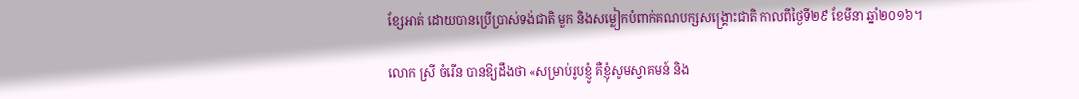ខ្សែអាត់ ដោយបានប្រើប្រាស់ទង់ជាតិ មួក និងសម្លៀកបំពាក់គណបក្សសង្រ្គោះជាតិ កាលពីថ្ងៃទី២៩ ខែមីនា ឆ្នាំ២០១៦។

លោក ស្រី ចំរើន បានឱ្យដឹងថា «សម្រាប់រូបខ្ញូំ គឺខ្ញុំសូមស្វាគមន៍ និង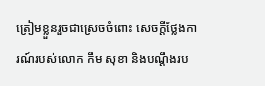ត្រៀមខ្លួនរួចជាស្រេចចំពោះ សេចក្តីថ្លែងការណ៍របស់លោក កឹម សុខា និងបណ្តឹងរប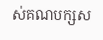ស់គណបក្សស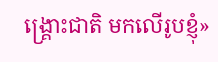ង្គ្រោះជាតិ មកលើរូបខ្ញុំ»